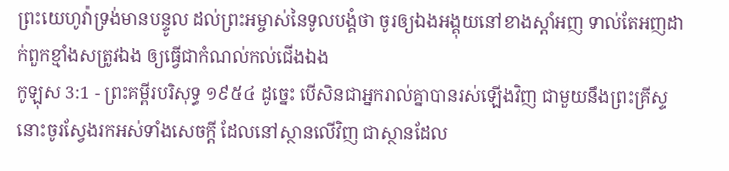ព្រះយេហូវ៉ាទ្រង់មានបន្ទូល ដល់ព្រះអម្ចាស់នៃទូលបង្គំថា ចូរឲ្យឯងអង្គុយនៅខាងស្តាំអញ ទាល់តែអញដាក់ពួកខ្មាំងសត្រូវឯង ឲ្យធ្វើជាកំណល់កល់ជើងឯង
កូឡុស 3:1 - ព្រះគម្ពីរបរិសុទ្ធ ១៩៥៤ ដូច្នេះ បើសិនជាអ្នករាល់គ្នាបានរស់ឡើងវិញ ជាមួយនឹងព្រះគ្រីស្ទ នោះចូរស្វែងរកអស់ទាំងសេចក្ដី ដែលនៅស្ថានលើវិញ ជាស្ថានដែល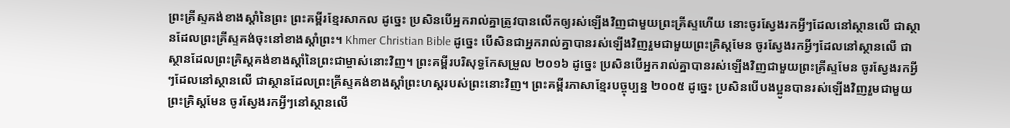ព្រះគ្រីស្ទគង់ខាងស្តាំនៃព្រះ ព្រះគម្ពីរខ្មែរសាកល ដូច្នេះ ប្រសិនបើអ្នករាល់គ្នាត្រូវបានលើកឲ្យរស់ឡើងវិញជាមួយព្រះគ្រីស្ទហើយ នោះចូរស្វែងរកអ្វីៗដែលនៅស្ថានលើ ជាស្ថានដែលព្រះគ្រីស្ទគង់ចុះនៅខាងស្ដាំព្រះ។ Khmer Christian Bible ដូច្នេះ បើសិនជាអ្នករាល់គ្នាបានរស់ឡើងវិញរួមជាមួយព្រះគ្រិស្ដមែន ចូរស្វែងរកអ្វីៗដែលនៅស្ថានលើ ជាស្ថានដែលព្រះគ្រិស្ដគង់ខាងស្ដាំនៃព្រះជាម្ចាស់នោះវិញ។ ព្រះគម្ពីរបរិសុទ្ធកែសម្រួល ២០១៦ ដូច្នេះ ប្រសិនបើអ្នករាល់គ្នាបានរស់ឡើងវិញជាមួយព្រះគ្រីស្ទមែន ចូរស្វែងរកអ្វីៗដែលនៅស្ថានលើ ជាស្ថានដែលព្រះគ្រីស្ទគង់ខាងស្តាំព្រះហស្តរបស់ព្រះនោះវិញ។ ព្រះគម្ពីរភាសាខ្មែរបច្ចុប្បន្ន ២០០៥ ដូច្នេះ ប្រសិនបើបងប្អូនបានរស់ឡើងវិញរួមជាមួយព្រះគ្រិស្តមែន ចូរស្វែងរកអ្វីៗនៅស្ថានលើ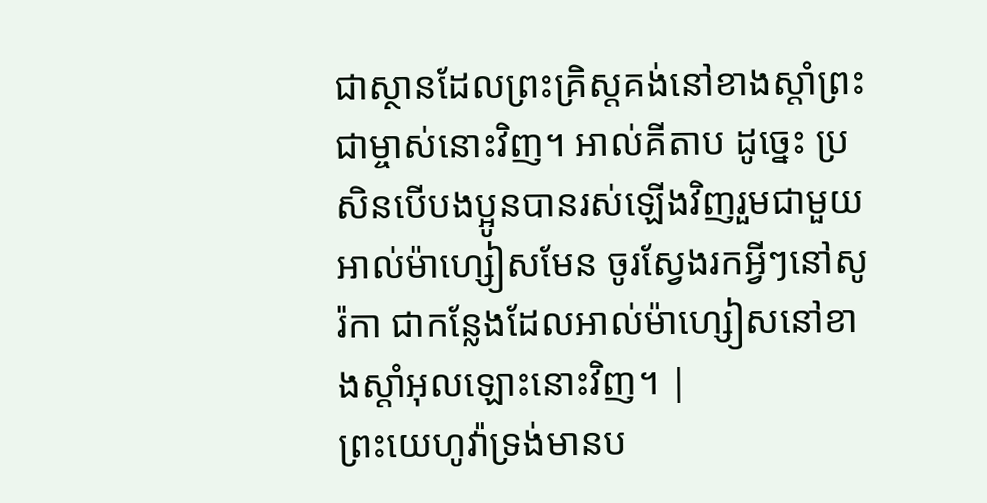ជាស្ថានដែលព្រះគ្រិស្តគង់នៅខាងស្ដាំព្រះជាម្ចាស់នោះវិញ។ អាល់គីតាប ដូច្នេះ ប្រសិនបើបងប្អូនបានរស់ឡើងវិញរួមជាមួយអាល់ម៉ាហ្សៀសមែន ចូរស្វែងរកអ្វីៗនៅសូរ៉កា ជាកន្លែងដែលអាល់ម៉ាហ្សៀសនៅខាងស្ដាំអុលឡោះនោះវិញ។ |
ព្រះយេហូវ៉ាទ្រង់មានប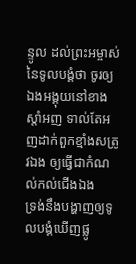ន្ទូល ដល់ព្រះអម្ចាស់នៃទូលបង្គំថា ចូរឲ្យឯងអង្គុយនៅខាងស្តាំអញ ទាល់តែអញដាក់ពួកខ្មាំងសត្រូវឯង ឲ្យធ្វើជាកំណល់កល់ជើងឯង
ទ្រង់នឹងបង្ហាញឲ្យទូលបង្គំឃើញផ្លូ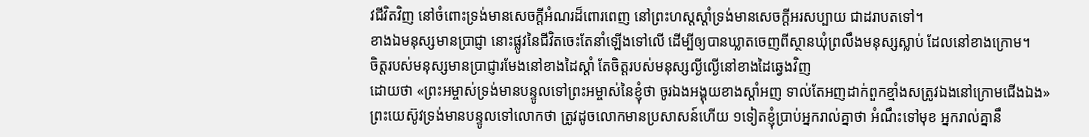វជីវិតវិញ នៅចំពោះទ្រង់មានសេចក្ដីអំណរដ៏ពោរពេញ នៅព្រះហស្តស្តាំទ្រង់មានសេចក្ដីអរសប្បាយ ជាដរាបតទៅ។
ខាងឯមនុស្សមានប្រាជ្ញា នោះផ្លូវនៃជីវិតចេះតែនាំឡើងទៅលើ ដើម្បីឲ្យបានឃ្លាតចេញពីស្ថានឃុំព្រលឹងមនុស្សស្លាប់ ដែលនៅខាងក្រោម។
ចិត្តរបស់មនុស្សមានប្រាជ្ញារមែងនៅខាងដៃស្តាំ តែចិត្តរបស់មនុស្សល្ងីល្ងើនៅខាងដៃឆ្វេងវិញ
ដោយថា «ព្រះអម្ចាស់ទ្រង់មានបន្ទូលទៅព្រះអម្ចាស់នៃខ្ញុំថា ចូរឯងអង្គុយខាងស្តាំអញ ទាល់តែអញដាក់ពួកខ្មាំងសត្រូវឯងនៅក្រោមជើងឯង»
ព្រះយេស៊ូវទ្រង់មានបន្ទូលទៅលោកថា ត្រូវដូចលោកមានប្រសាសន៍ហើយ ១ទៀតខ្ញុំប្រាប់អ្នករាល់គ្នាថា អំណឹះទៅមុខ អ្នករាល់គ្នានឹ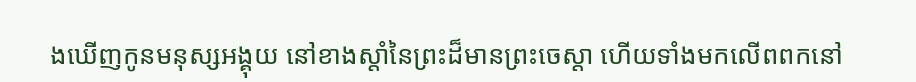ងឃើញកូនមនុស្សអង្គុយ នៅខាងស្តាំនៃព្រះដ៏មានព្រះចេស្តា ហើយទាំងមកលើពពកនៅ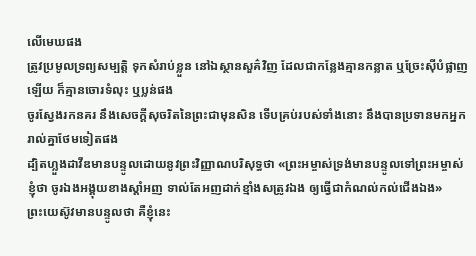លើមេឃផង
ត្រូវប្រមូលទ្រព្យសម្បត្តិ ទុកសំរាប់ខ្លួន នៅឯស្ថានសួគ៌វិញ ដែលជាកន្លែងគ្មានកន្លាត ឬច្រែះស៊ីបំផ្លាញឡើយ ក៏គ្មានចោរទំលុះ ឬប្លន់ផង
ចូរស្វែងរកនគរ នឹងសេចក្ដីសុចរិតនៃព្រះជាមុនសិន ទើបគ្រប់របស់ទាំងនោះ នឹងបានប្រទានមកអ្នករាល់គ្នាថែមទៀតផង
ដ្បិតហ្លួងដាវីឌមានបន្ទូលដោយនូវព្រះវិញ្ញាណបរិសុទ្ធថា «ព្រះអម្ចាស់ទ្រង់មានបន្ទូលទៅព្រះអម្ចាស់ខ្ញុំថា ចូរឯងអង្គុយខាងស្តាំអញ ទាល់តែអញដាក់ខ្មាំងសត្រូវឯង ឲ្យធ្វើជាកំណល់កល់ជើងឯង»
ព្រះយេស៊ូវមានបន្ទូលថា គឺខ្ញុំនេះ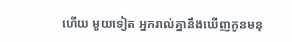ហើយ មួយទៀត អ្នករាល់គ្នានឹងឃើញកូនមនុ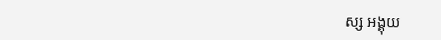ស្ស អង្គុយ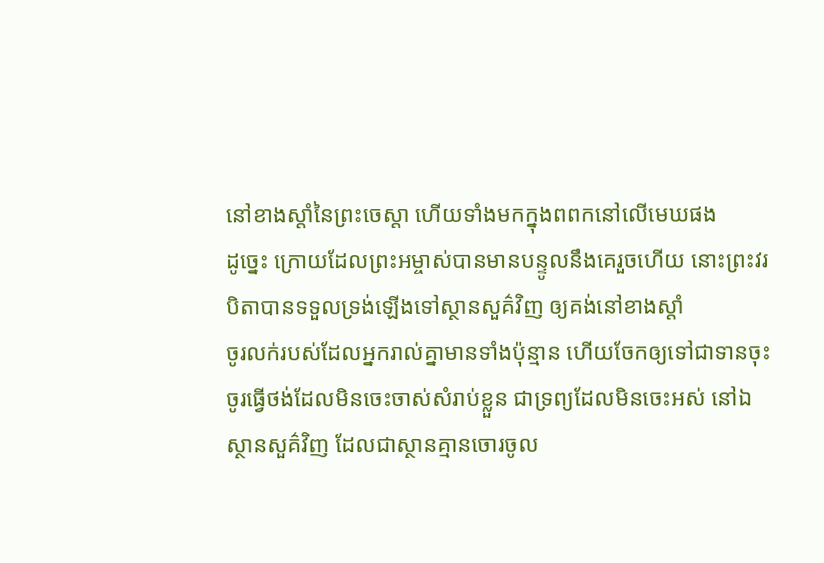នៅខាងស្តាំនៃព្រះចេស្តា ហើយទាំងមកក្នុងពពកនៅលើមេឃផង
ដូច្នេះ ក្រោយដែលព្រះអម្ចាស់បានមានបន្ទូលនឹងគេរួចហើយ នោះព្រះវរបិតាបានទទួលទ្រង់ឡើងទៅស្ថានសួគ៌វិញ ឲ្យគង់នៅខាងស្តាំ
ចូរលក់របស់ដែលអ្នករាល់គ្នាមានទាំងប៉ុន្មាន ហើយចែកឲ្យទៅជាទានចុះ ចូរធ្វើថង់ដែលមិនចេះចាស់សំរាប់ខ្លួន ជាទ្រព្យដែលមិនចេះអស់ នៅឯស្ថានសួគ៌វិញ ដែលជាស្ថានគ្មានចោរចូល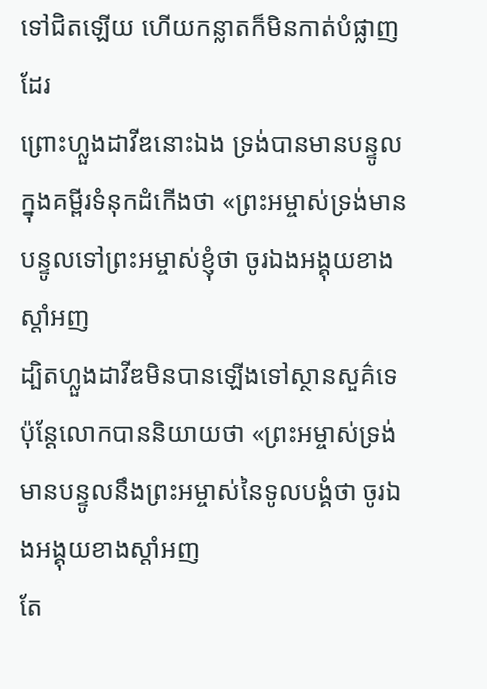ទៅជិតឡើយ ហើយកន្លាតក៏មិនកាត់បំផ្លាញដែរ
ព្រោះហ្លួងដាវីឌនោះឯង ទ្រង់បានមានបន្ទូលក្នុងគម្ពីរទំនុកដំកើងថា «ព្រះអម្ចាស់ទ្រង់មានបន្ទូលទៅព្រះអម្ចាស់ខ្ញុំថា ចូរឯងអង្គុយខាងស្តាំអញ
ដ្បិតហ្លួងដាវីឌមិនបានឡើងទៅស្ថានសួគ៌ទេ ប៉ុន្តែលោកបាននិយាយថា «ព្រះអម្ចាស់ទ្រង់មានបន្ទូលនឹងព្រះអម្ចាស់នៃទូលបង្គំថា ចូរឯងអង្គុយខាងស្តាំអញ
តែ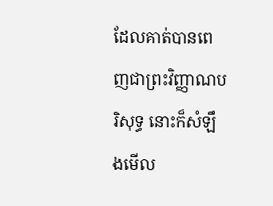ដែលគាត់បានពេញជាព្រះវិញ្ញាណបរិសុទ្ធ នោះក៏សំឡឹងមើល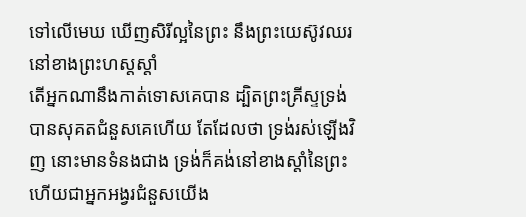ទៅលើមេឃ ឃើញសិរីល្អនៃព្រះ នឹងព្រះយេស៊ូវឈរនៅខាងព្រះហស្តស្តាំ
តើអ្នកណានឹងកាត់ទោសគេបាន ដ្បិតព្រះគ្រីស្ទទ្រង់បានសុគតជំនួសគេហើយ តែដែលថា ទ្រង់រស់ឡើងវិញ នោះមានទំនងជាង ទ្រង់ក៏គង់នៅខាងស្តាំនៃព្រះ ហើយជាអ្នកអង្វរជំនួសយើង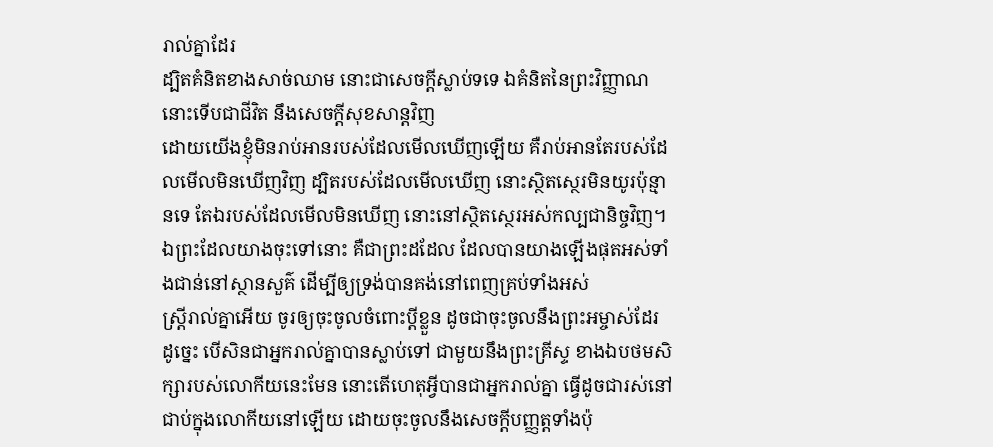រាល់គ្នាដែរ
ដ្បិតគំនិតខាងសាច់ឈាម នោះជាសេចក្ដីស្លាប់ទទេ ឯគំនិតនៃព្រះវិញ្ញាណ នោះទើបជាជីវិត នឹងសេចក្ដីសុខសាន្តវិញ
ដោយយើងខ្ញុំមិនរាប់អានរបស់ដែលមើលឃើញឡើយ គឺរាប់អានតែរបស់ដែលមើលមិនឃើញវិញ ដ្បិតរបស់ដែលមើលឃើញ នោះស្ថិតស្ថេរមិនយូរប៉ុន្មានទេ តែឯរបស់ដែលមើលមិនឃើញ នោះនៅស្ថិតស្ថេរអស់កល្បជានិច្ចវិញ។
ឯព្រះដែលយាងចុះទៅនោះ គឺជាព្រះដដែល ដែលបានយាងឡើងផុតអស់ទាំងជាន់នៅស្ថានសួគ៌ ដើម្បីឲ្យទ្រង់បានគង់នៅពេញគ្រប់ទាំងអស់
ស្ត្រីរាល់គ្នាអើយ ចូរឲ្យចុះចូលចំពោះប្ដីខ្លួន ដូចជាចុះចូលនឹងព្រះអម្ចាស់ដែរ
ដូច្នេះ បើសិនជាអ្នករាល់គ្នាបានស្លាប់ទៅ ជាមួយនឹងព្រះគ្រីស្ទ ខាងឯបថមសិក្សារបស់លោកីយនេះមែន នោះតើហេតុអ្វីបានជាអ្នករាល់គ្នា ធ្វើដូចជារស់នៅជាប់ក្នុងលោកីយនៅឡើយ ដោយចុះចូលនឹងសេចក្ដីបញ្ញត្តទាំងប៉ុ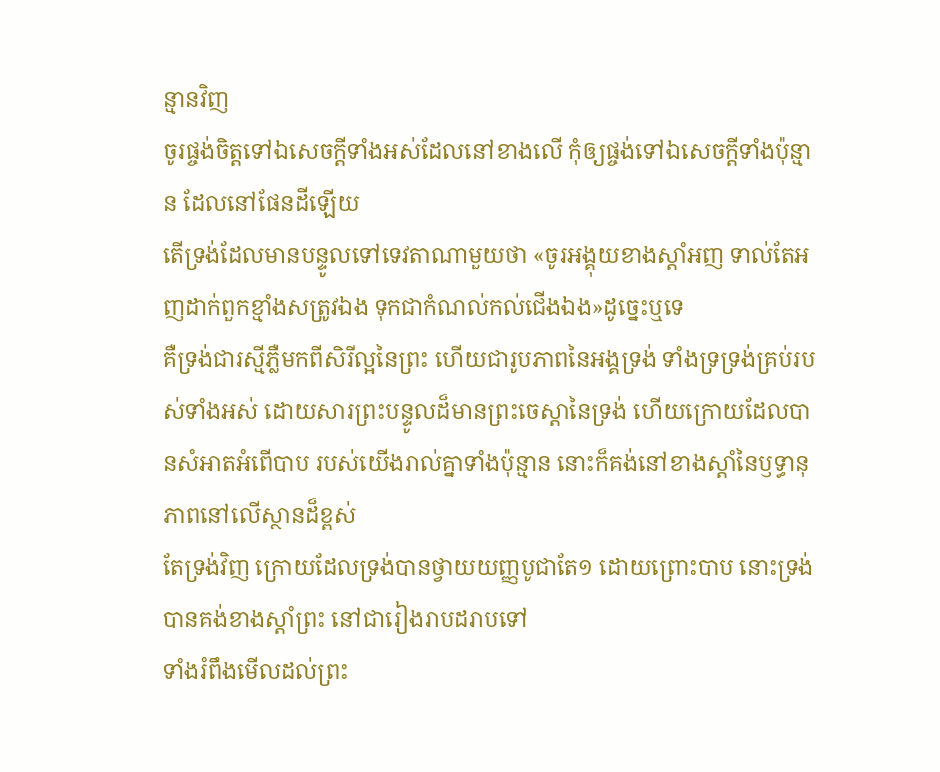ន្មានវិញ
ចូរផ្ចង់ចិត្តទៅឯសេចក្ដីទាំងអស់ដែលនៅខាងលើ កុំឲ្យផ្ចង់ទៅឯសេចក្ដីទាំងប៉ុន្មាន ដែលនៅផែនដីឡើយ
តើទ្រង់ដែលមានបន្ទូលទៅទេវតាណាមួយថា «ចូរអង្គុយខាងស្តាំអញ ទាល់តែអញដាក់ពួកខ្មាំងសត្រូវឯង ទុកជាកំណល់កល់ជើងឯង»ដូច្នេះឬទេ
គឺទ្រង់ជារស្មីភ្លឺមកពីសិរីល្អនៃព្រះ ហើយជារូបភាពនៃអង្គទ្រង់ ទាំងទ្រទ្រង់គ្រប់របស់ទាំងអស់ ដោយសារព្រះបន្ទូលដ៏មានព្រះចេស្តានៃទ្រង់ ហើយក្រោយដែលបានសំអាតអំពើបាប របស់យើងរាល់គ្នាទាំងប៉ុន្មាន នោះក៏គង់នៅខាងស្តាំនៃឫទ្ធានុភាពនៅលើស្ថានដ៏ខ្ពស់
តែទ្រង់វិញ ក្រោយដែលទ្រង់បានថ្វាយយញ្ញបូជាតែ១ ដោយព្រោះបាប នោះទ្រង់បានគង់ខាងស្តាំព្រះ នៅជារៀងរាបដរាបទៅ
ទាំងរំពឹងមើលដល់ព្រះ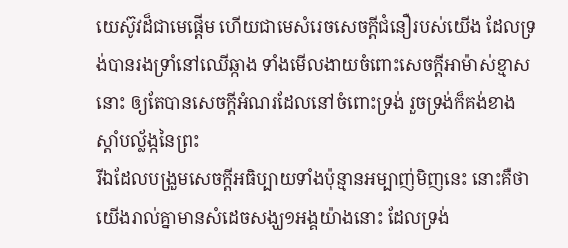យេស៊ូវដ៏ជាមេផ្តើម ហើយជាមេសំរេចសេចក្ដីជំនឿរបស់យើង ដែលទ្រង់បានរងទ្រាំនៅឈើឆ្កាង ទាំងមើលងាយចំពោះសេចក្ដីអាម៉ាស់ខ្មាសនោះ ឲ្យតែបានសេចក្ដីអំណរដែលនៅចំពោះទ្រង់ រួចទ្រង់ក៏គង់ខាងស្តាំបល្ល័ង្កនៃព្រះ
រីឯដែលបង្រួមសេចក្ដីអធិប្បាយទាំងប៉ុន្មានអម្បាញ់មិញនេះ នោះគឺថា យើងរាល់គ្នាមានសំដេចសង្ឃ១អង្គយ៉ាងនោះ ដែលទ្រង់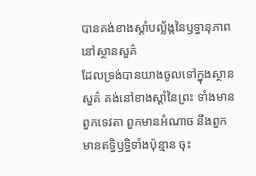បានគង់ខាងស្តាំបល្ល័ង្កនៃឫទ្ធានុភាពនៅស្ថានសួគ៌
ដែលទ្រង់បានយាងចូលទៅក្នុងស្ថានសួគ៌ គង់នៅខាងស្តាំនៃព្រះ ទាំងមានពួកទេវតា ពួកមានអំណាច នឹងពួកមានឥទ្ធិឫទ្ធិទាំងប៉ុន្មាន ចុះ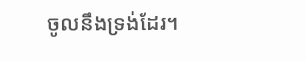ចូលនឹងទ្រង់ដែរ។